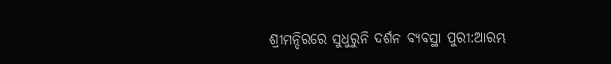ଶ୍ରୀମନ୍ଦିରରେ ସୁଧୁରୁନି ଦର୍ଶନ ବ୍ୟବସ୍ଥା ପୁରୀ:ଆରମ୍ଭ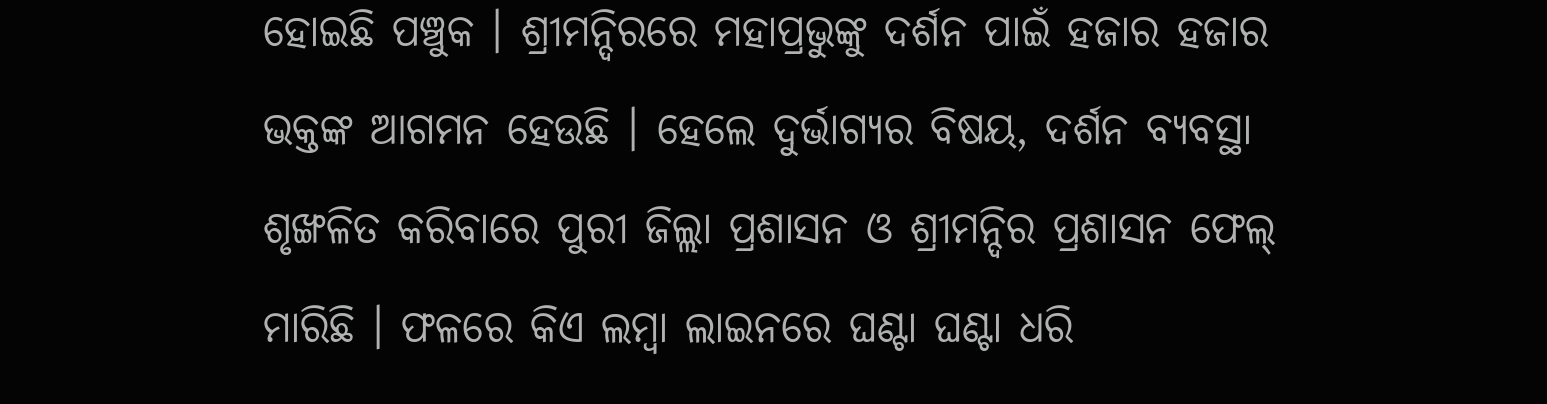ହୋଇଛି ପଞ୍ଚୁକ । ଶ୍ରୀମନ୍ଦିରରେ ମହାପ୍ରଭୁଙ୍କୁ ଦର୍ଶନ ପାଇଁ ହଜାର ହଜାର ଭକ୍ତଙ୍କ ଆଗମନ ହେଉଛି । ହେଲେ ଦୁର୍ଭାଗ୍ୟର ବିଷୟ, ଦର୍ଶନ ବ୍ୟବସ୍ଥା ଶୃଙ୍ଖଳିତ କରିବାରେ ପୁରୀ ଜିଲ୍ଲା ପ୍ରଶାସନ ଓ ଶ୍ରୀମନ୍ଦିର ପ୍ରଶାସନ ଫେଲ୍ ମାରିଛି । ଫଳରେ କିଏ ଲମ୍ବା ଲାଇନରେ ଘଣ୍ଟା ଘଣ୍ଟା ଧରି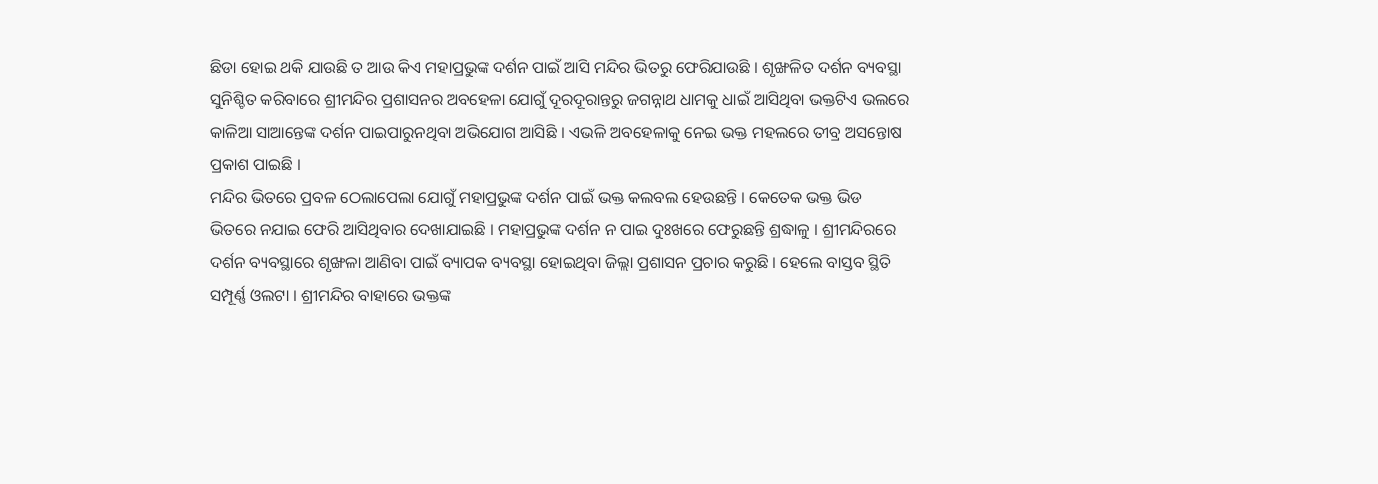ଛିଡା ହୋଇ ଥକି ଯାଉଛି ତ ଆଉ କିଏ ମହାପ୍ରଭୁଙ୍କ ଦର୍ଶନ ପାଇଁ ଆସି ମନ୍ଦିର ଭିତରୁ ଫେରିଯାଉଛି । ଶୃଙ୍ଖଳିତ ଦର୍ଶନ ବ୍ୟବସ୍ଥା ସୁନିଶ୍ଚିତ କରିବାରେ ଶ୍ରୀମନ୍ଦିର ପ୍ରଶାସନର ଅବହେଳା ଯୋଗୁଁ ଦୂରଦୂରାନ୍ତରୁ ଜଗନ୍ନାଥ ଧାମକୁ ଧାଇଁ ଆସିଥିବା ଭକ୍ତଟିଏ ଭଲରେ କାଳିଆ ସାଆନ୍ତେଙ୍କ ଦର୍ଶନ ପାଇପାରୁନଥିବା ଅଭିଯୋଗ ଆସିଛି । ଏଭଳି ଅବହେଳାକୁ ନେଇ ଭକ୍ତ ମହଲରେ ତୀବ୍ର ଅସନ୍ତୋଷ ପ୍ରକାଶ ପାଇଛି ।
ମନ୍ଦିର ଭିତରେ ପ୍ରବଳ ଠେଲାପେଲା ଯୋଗୁଁ ମହାପ୍ରଭୁଙ୍କ ଦର୍ଶନ ପାଇଁ ଭକ୍ତ କଲବଲ ହେଉଛନ୍ତି । କେତେକ ଭକ୍ତ ଭିଡ ଭିତରେ ନଯାଇ ଫେରି ଆସିଥିବାର ଦେଖାଯାଇଛି । ମହାପ୍ରଭୁଙ୍କ ଦର୍ଶନ ନ ପାଇ ଦୁଃଖରେ ଫେରୁଛନ୍ତି ଶ୍ରଦ୍ଧାଳୁ । ଶ୍ରୀମନ୍ଦିରରେ ଦର୍ଶନ ବ୍ୟବସ୍ଥାରେ ଶୃଙ୍ଖଳା ଆଣିବା ପାଇଁ ବ୍ୟାପକ ବ୍ୟବସ୍ଥା ହୋଇଥିବା ଜିଲ୍ଲା ପ୍ରଶାସନ ପ୍ରଚାର କରୁଛି । ହେଲେ ବାସ୍ତବ ସ୍ଥିତି ସମ୍ପୂର୍ଣ୍ଣ ଓଲଟା । ଶ୍ରୀମନ୍ଦିର ବାହାରେ ଭକ୍ତଙ୍କ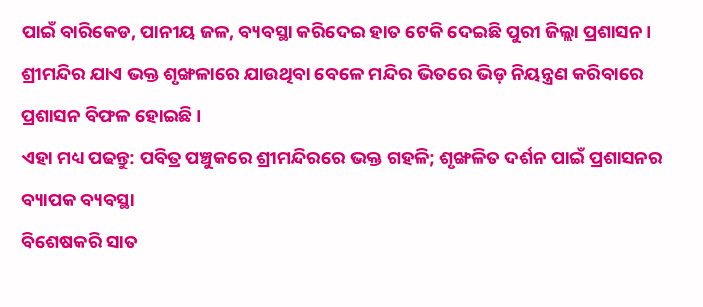ପାଇଁ ବାରିକେଡ, ପାନୀୟ ଜଳ, ବ୍ୟବସ୍ଥା କରିଦେଇ ହାତ ଟେକି ଦେଇଛି ପୁରୀ ଜିଲ୍ଲା ପ୍ରଶାସନ । ଶ୍ରୀମନ୍ଦିର ଯାଏ ଭକ୍ତ ଶୃଙ୍ଖଳାରେ ଯାଉଥିବା ବେଳେ ମନ୍ଦିର ଭିତରେ ଭିଡ଼ ନିୟନ୍ତ୍ରଣ କରିବାରେ ପ୍ରଶାସନ ବିଫଳ ହୋଇଛି ।
ଏହା ମଧ୍ୟ ପଢନ୍ତୁ: ପବିତ୍ର ପଞ୍ଚୁକରେ ଶ୍ରୀମନ୍ଦିରରେ ଭକ୍ତ ଗହଳି; ଶୃଙ୍ଖଳିତ ଦର୍ଶନ ପାଇଁ ପ୍ରଶାସନର ବ୍ୟାପକ ବ୍ୟବସ୍ଥା
ବିଶେଷକରି ସାତ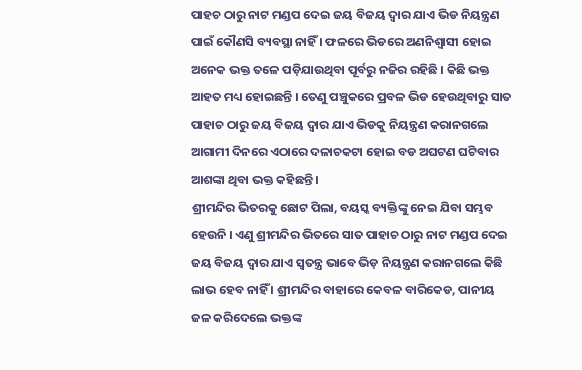ପାହଚ ଠାରୁ ନାଟ ମଣ୍ଡପ ଦେଇ ଜୟ ବିଜୟ ଦ୍ୱାର ଯାଏ ଭିଡ ନିୟନ୍ତ୍ରଣ ପାଇଁ କୌଣସି ବ୍ୟବସ୍ଥା ନାହିଁ । ଫଳରେ ଭିଡରେ ଅଣନିଶ୍ୱାସୀ ହୋଇ ଅନେକ ଭକ୍ତ ତଳେ ପଡ଼ିଯାଉଥିବା ପୂର୍ବରୁ ନଜିର ରହିଛି । କିଛି ଭକ୍ତ ଆହତ ମଧ୍ୟ ହୋଇଛନ୍ତି । ତେଣୁ ପଞ୍ଚୁକରେ ପ୍ରବଳ ଭିଡ ହେଉଥିବାରୁ ସାତ ପାହାଚ ଠାରୁ ଜୟ ବିଜୟ ଦ୍ଵାର ଯାଏ ଭିଡକୁ ନିୟନ୍ତ୍ରଣ କରାନଗଲେ ଆଗାମୀ ଦିନରେ ଏଠାରେ ଦଳାଚକଟା ହୋଇ ବଡ ଅଘଟଣ ଘଟିବାର ଆଶଙ୍କା ଥିବା ଭକ୍ତ କହିଛନ୍ତି ।
ଶ୍ରୀମନ୍ଦିର ଭିତରକୁ ଛୋଟ ପିଲା, ବୟସ୍କ ବ୍ୟକ୍ତିଙ୍କୁ ନେଇ ଯିବା ସମ୍ଭବ ହେଉନି । ଏଣୁ ଶ୍ରୀମନ୍ଦିର ଭିତରେ ସାତ ପାହାଚ ଠାରୁ ନାଟ ମଣ୍ଡପ ଦେଇ ଜୟ ବିଜୟ ଦ୍ଵାର ଯାଏ ସ୍ଵତନ୍ତ୍ର ଭାବେ ଭିଡ଼ ନିୟନ୍ତ୍ରଣ କରାନଗଲେ କିଛି ଲାଭ ହେବ ନାହିଁ । ଶ୍ରୀମନ୍ଦିର ବାହାରେ କେବଳ ବାରିକେଡ, ପାନୀୟ ଜଳ କରିଦେଲେ ଭକ୍ତଙ୍କ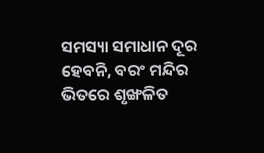ସମସ୍ୟା ସମାଧାନ ଦୂର ହେବନି, ବରଂ ମନ୍ଦିର ଭିତରେ ଶୃଙ୍ଖଳିତ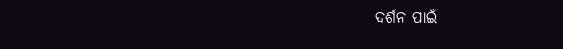ଦର୍ଶନ ପାଇଁ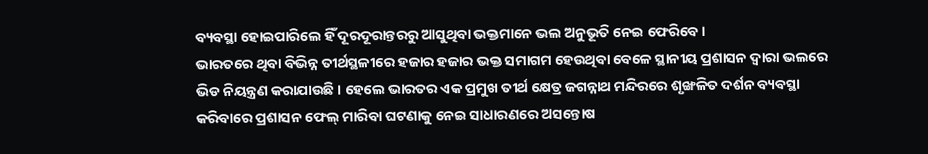ବ୍ୟବସ୍ଥା ହୋଇପାରିଲେ ହିଁ ଦୂରଦୂରାନ୍ତରରୁ ଆସୁଥିବା ଭକ୍ତମାନେ ଭଲ ଅନୁଭୂତି ନେଇ ଫେରିବେ ।
ଭାରତରେ ଥିବା ବିଭିନ୍ନ ତୀର୍ଥସ୍ଥଳୀରେ ହଜାର ହଜାର ଭକ୍ତ ସମାଗମ ହେଉଥିବା ବେଳେ ସ୍ଥାନୀୟ ପ୍ରଶାସନ ଦ୍ବାରା ଭଲରେ ଭିଡ ନିୟନ୍ତ୍ରଣ କରାଯାଉଛି । ହେଲେ ଭାରତର ଏକ ପ୍ରମୁଖ ତୀର୍ଥ କ୍ଷେତ୍ର ଜଗନ୍ନାଥ ମନ୍ଦିରରେ ଶୃଙ୍ଖଳିତ ଦର୍ଶନ ବ୍ୟବସ୍ଥା କରିବାରେ ପ୍ରଶାସନ ଫେଲ୍ ମାରିବା ଘଟଣାକୁ ନେଇ ସାଧାରଣରେ ଅସନ୍ତୋଷ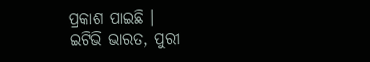ପ୍ରକାଶ ପାଇଛି ।
ଇଟିଭି ଭାରତ, ପୁରୀ